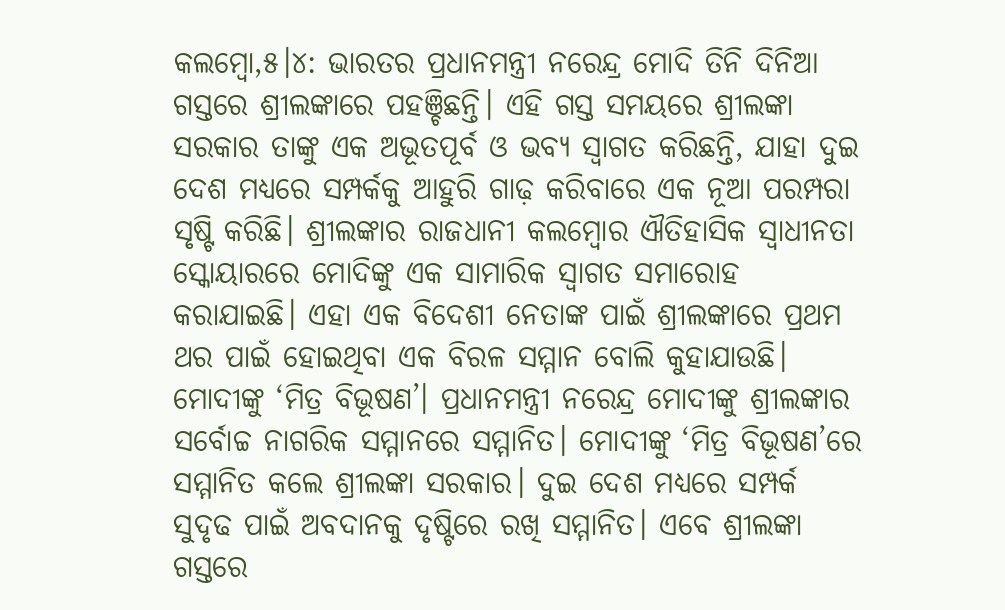କଲମ୍ବୋ,୫।୪: ଭାରତର ପ୍ରଧାନମନ୍ତ୍ରୀ ନରେନ୍ଦ୍ର ମୋଦି ତିନି ଦିନିଆ ଗସ୍ତରେ ଶ୍ରୀଲଙ୍କାରେ ପହଞ୍ଚିଛନ୍ତି। ଏହି ଗସ୍ତ ସମୟରେ ଶ୍ରୀଲଙ୍କା ସରକାର ତାଙ୍କୁ ଏକ ଅଭୂତପୂର୍ବ ଓ ଭବ୍ୟ ସ୍ବାଗତ କରିଛନ୍ତି, ଯାହା ଦୁଇ ଦେଶ ମଧ୍ୟରେ ସମ୍ପର୍କକୁ ଆହୁରି ଗାଢ଼ କରିବାରେ ଏକ ନୂଆ ପରମ୍ପରା ସୃଷ୍ଟି କରିଛି। ଶ୍ରୀଲଙ୍କାର ରାଜଧାନୀ କଲମ୍ବୋର ଐତିହାସିକ ସ୍ବାଧୀନତା ସ୍କୋୟାରରେ ମୋଦିଙ୍କୁ ଏକ ସାମାରିକ ସ୍ବାଗତ ସମାରୋହ କରାଯାଇଛି। ଏହା ଏକ ବିଦେଶୀ ନେତାଙ୍କ ପାଇଁ ଶ୍ରୀଲଙ୍କାରେ ପ୍ରଥମ ଥର ପାଇଁ ହୋଇଥିବା ଏକ ବିରଳ ସମ୍ମାନ ବୋଲି କୁହାଯାଉଛି। ମୋଦୀଙ୍କୁ ‘ମିତ୍ର ବିଭୂଷଣ’। ପ୍ରଧାନମନ୍ତ୍ରୀ ନରେନ୍ଦ୍ର ମୋଦୀଙ୍କୁ ଶ୍ରୀଲଙ୍କାର ସର୍ବୋଚ୍ଚ ନାଗରିକ ସମ୍ମାନରେ ସମ୍ମାନିତ। ମୋଦୀଙ୍କୁ ‘ମିତ୍ର ବିଭୂଷଣ’ରେ ସମ୍ମାନିତ କଲେ ଶ୍ରୀଲଙ୍କା ସରକାର। ଦୁଇ ଦେଶ ମଧ୍ୟରେ ସମ୍ପର୍କ ସୁଦୃଢ ପାଇଁ ଅବଦାନକୁ ଦୃଷ୍ଟିରେ ରଖି ସମ୍ମାନିତ। ଏବେ ଶ୍ରୀଲଙ୍କା ଗସ୍ତରେ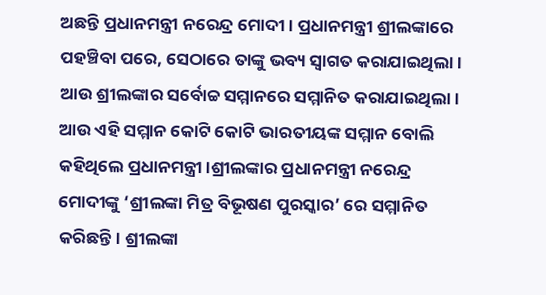ଅଛନ୍ତି ପ୍ରଧାନମନ୍ତ୍ରୀ ନରେନ୍ଦ୍ର ମୋଦୀ। ପ୍ରଧାନମନ୍ତ୍ରୀ ଶ୍ରୀଲଙ୍କାରେ ପହଞ୍ଚିବା ପରେ, ସେଠାରେ ତାଙ୍କୁ ଭବ୍ୟ ସ୍ୱାଗତ କରାଯାଇଥିଲା। ଆଉ ଶ୍ରୀଲଙ୍କାର ସର୍ବୋଚ୍ଚ ସମ୍ମାନରେ ସମ୍ମାନିତ କରାଯାଇଥିଲା। ଆଉ ଏହି ସମ୍ମାନ କୋଟି କୋଟି ଭାରତୀୟଙ୍କ ସମ୍ମାନ ବୋଲି କହିଥିଲେ ପ୍ରଧାନମନ୍ତ୍ରୀ।ଶ୍ରୀଲଙ୍କାର ପ୍ରଧାନମନ୍ତ୍ରୀ ନରେନ୍ଦ୍ର ମୋଦୀଙ୍କୁ ‘ଶ୍ରୀଲଙ୍କା ମିତ୍ର ବିଭୂଷଣ ପୁରସ୍କାର’ ରେ ସମ୍ମାନିତ କରିଛନ୍ତି। ଶ୍ରୀଲଙ୍କା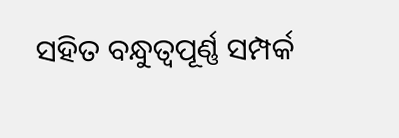ସହିତ ବନ୍ଧୁତ୍ୱପୂର୍ଣ୍ଣ ସମ୍ପର୍କ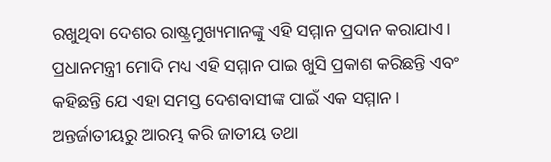ରଖୁଥିବା ଦେଶର ରାଷ୍ଟ୍ରମୁଖ୍ୟମାନଙ୍କୁ ଏହି ସମ୍ମାନ ପ୍ରଦାନ କରାଯାଏ। ପ୍ରଧାନମନ୍ତ୍ରୀ ମୋଦି ମଧ୍ୟ ଏହି ସମ୍ମାନ ପାଇ ଖୁସି ପ୍ରକାଶ କରିଛନ୍ତି ଏବଂ କହିଛନ୍ତି ଯେ ଏହା ସମସ୍ତ ଦେଶବାସୀଙ୍କ ପାଇଁ ଏକ ସମ୍ମାନ।
ଅନ୍ତର୍ଜାତୀୟରୁ ଆରମ୍ଭ କରି ଜାତୀୟ ତଥା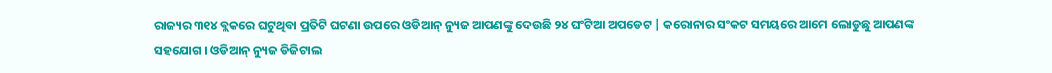ରାଜ୍ୟର ୩୧୪ ବ୍ଲକରେ ଘଟୁଥିବା ପ୍ରତିଟି ଘଟଣା ଉପରେ ଓଡିଆନ୍ ନ୍ୟୁଜ ଆପଣଙ୍କୁ ଦେଉଛି ୨୪ ଘଂଟିଆ ଅପଡେଟ | କରୋନାର ସଂକଟ ସମୟରେ ଆମେ ଲୋଡୁଛୁ ଆପଣଙ୍କ ସହଯୋଗ । ଓଡିଆନ୍ ନ୍ୟୁଜ ଡିଜିଟାଲ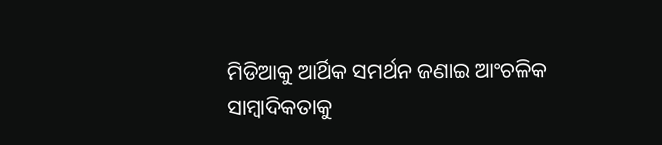ମିଡିଆକୁ ଆର୍ଥିକ ସମର୍ଥନ ଜଣାଇ ଆଂଚଳିକ ସାମ୍ବାଦିକତାକୁ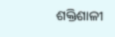ଶକ୍ତିଶାଳୀ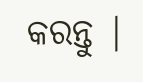କରନ୍ତୁ |